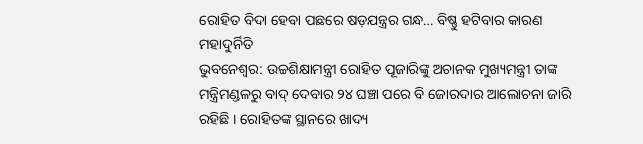ରୋହିତ ବିଦା ହେବା ପଛରେ ଷଡ଼ଯନ୍ତ୍ରର ଗନ୍ଧ… ବିଷ୍ଣୁ ହଟିବାର କାରଣ ମହାଦୁର୍ନିତି
ଭୁବନେଶ୍ୱର: ଉଚ୍ଚଶିକ୍ଷାମନ୍ତ୍ରୀ ରୋହିତ ପୂଜାରିଙ୍କୁ ଅଚାନକ ମୁଖ୍ୟମନ୍ତ୍ରୀ ତାଙ୍କ ମନ୍ତ୍ରିମଣ୍ଡଳରୁ ବାଦ୍ ଦେବାର ୨୪ ଘଞ୍ଚା ପରେ ବି ଜୋରଦାର ଆଲୋଚନା ଜାରି ରହିଛି । ରୋହିତଙ୍କ ସ୍ଥାନରେ ଖାଦ୍ୟ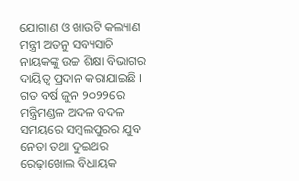ଯୋଗାଣ ଓ ଖାଉଟି କଲ୍ୟାଣ ମନ୍ତ୍ରୀ ଅତନୁ ସବ୍ୟସାଚି ନାୟକଙ୍କୁ ଉଚ୍ଚ ଶିକ୍ଷା ବିଭାଗର ଦାୟିତ୍ୱ ପ୍ରଦାନ କରାଯାଇଛି । ଗତ ବର୍ଷ ଜୁନ ୨୦୨୨ରେ ମନ୍ତ୍ରିମଣ୍ଡଳ ଅଦଳ ବଦଳ ସମୟରେ ସମ୍ବଲପୁରର ଯୁବ ନେତା ତଥା ଦୁଇଥର ରେଢ଼ାଖୋଲ ବିଧାୟକ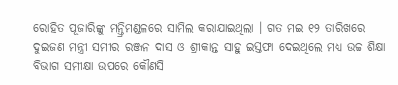ରୋହିତ ପୂଜାରିଙ୍କୁ ମନ୍ତ୍ରିମଣ୍ଡଳରେ ସାମିଲ କରାଯାଇଥିଲା । ଗତ ମଇ ୧୨ ତାରିଖରେ ଦୁଇଜଣ ମନ୍ତ୍ରୀ ସମୀର ରଞ୍ଜନ ଦାସ ଓ ଶ୍ରୀକାନ୍ତ ସାହୁ ଇସ୍ତଫା ଦେଇଥିଲେ ମଧ୍ୟ ଉଚ୍ଚ ଶିକ୍ଷା ବିଭାଗ ସମୀକ୍ଷା ଉପରେ କୌଣସି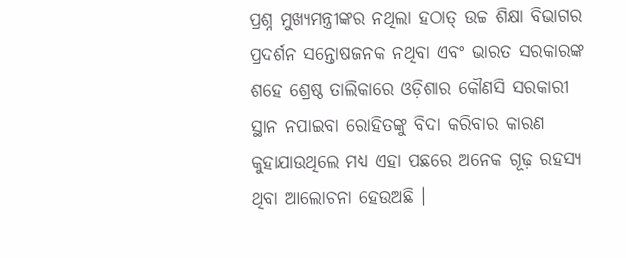ପ୍ରଶ୍ନ ମୁଖ୍ୟମନ୍ତ୍ରୀଙ୍କର ନଥିଲା ହଠାତ୍ ଉଚ୍ଚ ଶିକ୍ଷା ବିଭାଗର ପ୍ରଦର୍ଶନ ସନ୍ତୋଷଜନକ ନଥିବା ଏବଂ ଭାରତ ସରକାରଙ୍କ ଶହେ ଶ୍ରେଷ୍ଠ ତାଲିକାରେ ଓଡ଼ିଶାର କୌଣସି ସରକାରୀ ସ୍ଥାନ ନପାଇବା ରୋହିତଙ୍କୁ ବିଦା କରିବାର କାରଣ କୁହାଯାଉଥିଲେ ମଧ୍ୟ ଏହା ପଛରେ ଅନେକ ଗୂଢ଼ ରହସ୍ୟ ଥିବା ଆଲୋଚନା ହେଉଅଛି ।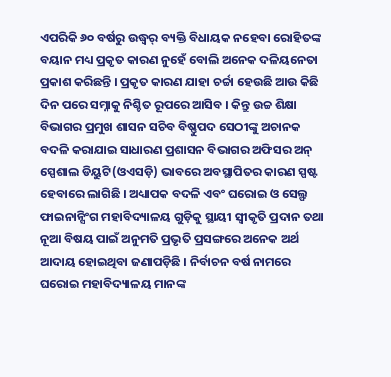ଏପରିକି ୬୦ ବର୍ଷରୁ ଉଦ୍ଧ୍ୱର୍ ବ୍ୟକ୍ତି ବିଧାୟକ ନହେବା ରୋହିତଙ୍କ ବୟାନ ମଧ୍ୟ ପ୍ରକୃତ କାରଣ ନୁହେଁ ବୋଲି ଅନେକ ଦଳିୟନେତା ପ୍ରକାଶ କରିଛନ୍ତି । ପ୍ରକୃତ କାରଣ ଯାହା ଚର୍ଚ୍ଚା ହେଉଛି ଆଉ କିଛି ଦିନ ପରେ ସମ୍ନାକୁ ନିଶ୍ଚିତ ରୂପରେ ଆସିବ । କିନ୍ତୁ ଉଚ୍ଚ ଶିକ୍ଷା ବିଭାଗର ପ୍ରମୁଖ ଶାସନ ସଚିବ ବିଷ୍ଣୁପଦ ସେଠୀଙ୍କୁ ଅଚାନକ ବଦଳି କରାଯାଇ ସାଧାରଣ ପ୍ରଶାସନ ବିଭାଗର ଅଫିସର ଅନ୍ ସ୍ପେଶାଲ ଡିୟୁଟି(ଓଏସଡ଼ି) ଭାବରେ ଅବସ୍ଥାପିତର କାରଣ ସ୍ପଷ୍ଟ ହେବାରେ ଲାଗିଛି । ଅଧ୍ୟାପକ ବଦଳି ଏବଂ ଘରୋଇ ଓ ସେଲ୍ଫ ଫାଇନାନ୍ସିଂଗ ମହାବିଦ୍ୟାଳୟ ଗୁଡ଼ିକୁ ସ୍ଥାୟୀ ସ୍ୱୀକୃତି ପ୍ରଦାନ ତଥା ନୂଆ ବିଷୟ ପାଇଁ ଅନୁମତି ପ୍ରଭୃତି ପ୍ରସଙ୍ଗରେ ଅନେକ ଅର୍ଥ ଆଦାୟ ହୋଇଥିବା ଜଣାପଡ଼ିଛି । ନିର୍ବାଚନ ବର୍ଷ ନାମରେ ଘରୋଇ ମହାବିଦ୍ୟାଳୟ ମାନଙ୍କ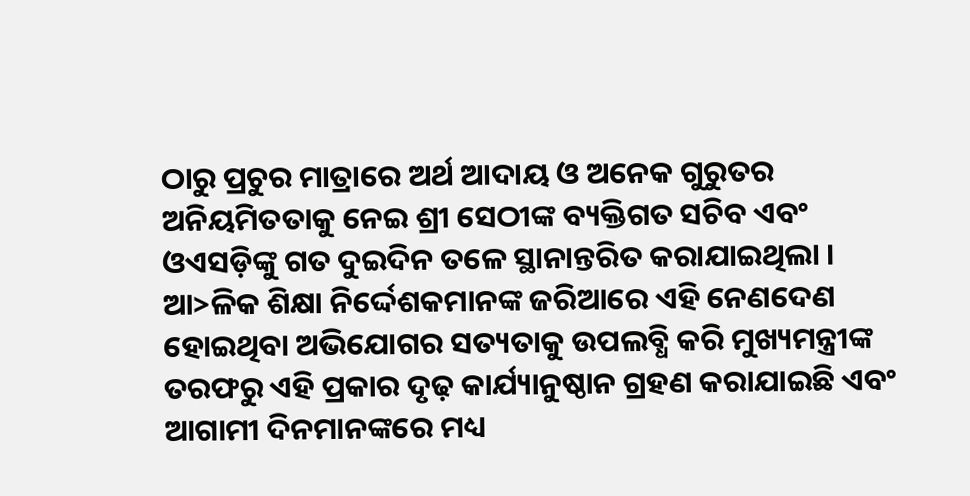ଠାରୁ ପ୍ରଚୁର ମାତ୍ରାରେ ଅର୍ଥ ଆଦାୟ ଓ ଅନେକ ଗୁରୁତର ଅନିୟମିତତାକୁ ନେଇ ଶ୍ରୀ ସେଠୀଙ୍କ ବ୍ୟକ୍ତିଗତ ସଚିବ ଏବଂ ଓଏସଡ଼ିଙ୍କୁ ଗତ ଦୁଇଦିନ ତଳେ ସ୍ଥାନାନ୍ତରିତ କରାଯାଇଥିଲା । ଆ>ଳିକ ଶିକ୍ଷା ନିର୍ଦ୍ଦେଶକମାନଙ୍କ ଜରିଆରେ ଏହି ନେଣଦେଣ ହୋଇଥିବା ଅଭିଯୋଗର ସତ୍ୟତାକୁ ଉପଲବ୍ଧି କରି ମୁଖ୍ୟମନ୍ତ୍ରୀଙ୍କ ତରଫରୁ ଏହି ପ୍ରକାର ଦୃଢ଼ କାର୍ଯ୍ୟାନୁଷ୍ଠାନ ଗ୍ରହଣ କରାଯାଇଛି ଏବଂ ଆଗାମୀ ଦିନମାନଙ୍କରେ ମଧ୍ୟ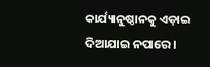କାର୍ଯ୍ୟାନୁଷ୍ଠାନକୁ ଏଡ଼ାଇ ଦିଆଯାଇ ନପାରେ ।